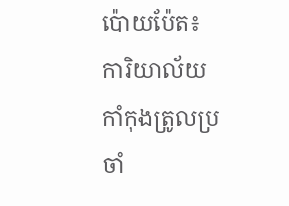ប៉ោយប៉ែត៖ ការិយាល័យកាំកុងត្រូលប្រចាំ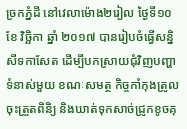ច្រកភ្នំដី នៅវេលាម៉ោង២រៀល ថ្ងៃទី១០ ខែ វិច្ឆិកា ឆ្នាំ ២០១៧ បានរៀបចំធ្វើសន្និសីទកាសែត ដើម្បីបកស្រាយជុំវិញបញ្ហាទំនាស់មួយ ខណៈសមត្ថ កិច្ចកាំកុងត្រូលចុះត្រួតពិនិ្យ និងឃាត់ទុកសាច់ជ្រូកខូចគុ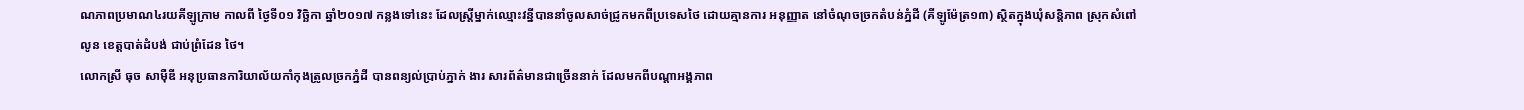ណភាពប្រមាណ៤រយគីឡូក្រាម កាលពី ថ្ងៃទី០១ វិច្ឆិកា ឆ្នាំ២០១៧ កន្លងទៅនេះ ដែលស្ត្រីម្នាក់ឈ្មោះវន្នីបាននាំចូលសាច់ជ្រូកមកពីប្រទេសថៃ ដោយគ្មានការ អនុញ្ញាត នៅចំណុចច្រកតំបន់ភ្នំដី (គីឡូម៉ែត្រ១៣) ស្ថិតក្នុងឃុំសន្តិភាព ស្រុកសំពៅលូន ខេត្តបាត់ដំបង់ ជាប់ព្រំដែន ថៃ។
លោកស្រី ធុច សាម៉ឺឌី អនុប្រធានការិយាល័យកាំកុងត្រូលច្រកភ្នំដី បានពន្យល់ប្រាប់ភ្នាក់ ងារ សារព័ត៌មានជាច្រើននាក់ ដែលមកពីបណ្តាអង្គភាព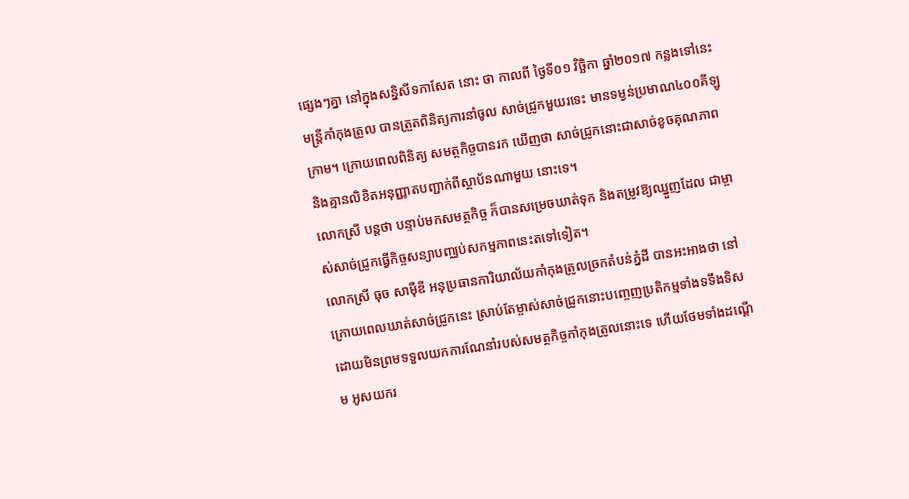ផ្សេងៗគ្នា នៅក្នុងសន្និសីទកាសែត នោះ ថា កាលពី ថ្ងៃទី០១ វិច្ឆិកា ឆ្នាំ២០១៧ កន្លងទៅនេះ មន្ត្រីកាំកុងត្រូល បានត្រួតពិនិត្យការនាំចូល សាច់ជ្រូកមួយរទេះ មានទម្ងន់ប្រមាណ៤០០គីឡូក្រាម។ ក្រោយពេលពិនិត្យ សមត្ថកិច្ចបានរក ឃើញថា សាច់ជ្រូកនោះជាសាច់ខូចគុណភាព និងគ្មានលិខិតអនុញ្ញាតបញ្ជាក់ពីស្ថាប័នណាមួយ នោះទេ។
លោកស្រី បន្តថា បន្ទាប់មកសមត្ថកិច្ច ក៏បានសម្រេចឃាត់ទុក និងតម្រូវឱ្យឈ្នួញដែល ជាម្ចាស់សាច់ជ្រូកធ្វើកិច្ចសន្យាបញ្ឈប់សកម្មភាពនេះតទៅទៀត។
លោកស្រី ធុច សាម៉ឺឌី អនុប្រធានការិយាល័យកាំកុងត្រូលច្រកតំបន់ភ្នំដី បានអះអាងថា នៅក្រោយពេលឃាត់សាច់ជ្រូកនេះ ស្រាប់តែម្ចាស់សាច់ជ្រូកនោះបញ្ចេញប្រតិកម្មទាំងទទឹងទិស ដោយមិនព្រមទទួលយកការណែនាំរបស់សមត្ថកិច្ចកាំកុងត្រូលនោះទេ ហើយថែមទាំងដណ្តើម អូសយករ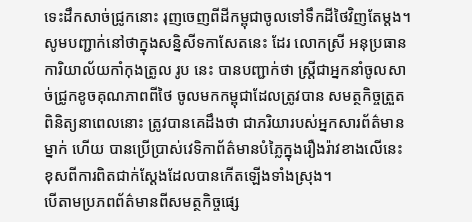ទេះដឹកសាច់ជ្រូកនោះ រុញចេញពីដីកម្ពុជាចូលទៅទឹកដីថៃវិញតែម្តង។
សូមបញ្ជាក់នៅថាក្នុងសន្និសីទកាសែតនេះ ដែរ លោកស្រី អនុប្រធានការិយាល័យកាំកុងត្រូល រូប នេះ បានបញ្ជាក់ថា ស្ត្រីជាអ្នកនាំចូលសាច់ជ្រូកខូចគុណភាពពីថៃ ចូលមកកម្ពុជាដែលត្រូវបាន សមត្ថកិច្ចត្រួតពិនិត្យនាពេលនោះ ត្រូវបានគេដឹងថា ជាភរិយារបស់អ្នកសារព័ត៌មានម្នាក់ ហើយ បានប្រើប្រាស់វេទិកាព័ត៌មានបំភ្លៃក្នុងរឿងរ៉ាវខាងលើនេះ ខុសពីការពិតជាក់ស្តែងដែលបានកើតឡើងទាំងស្រុង។
បើតាមប្រភពព័ត៌មានពីសមត្ថកិច្ចផ្សេ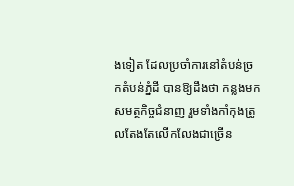ងទៀត ដែលប្រចាំការនៅតំបន់ច្រកតំបន់ភ្នំដី បានឱ្យដឹងថា កន្លងមក សមត្ថកិច្ចជំនាញ រួមទាំងកាំកុងត្រូលតែងតែលើកលែងជាច្រើន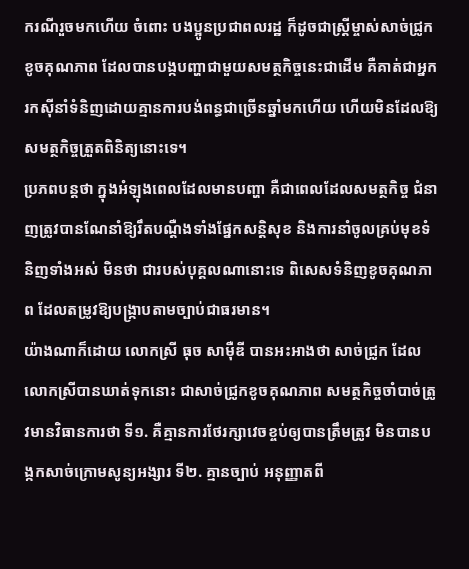ករណីរួចមកហើយ ចំពោះ បងប្អូនប្រជាពលរដ្ឋ ក៏ដូចជាស្ត្រីម្ចាស់សាច់ជ្រូកខូចគុណភាព ដែលបានបង្កបញ្ហាជាមួយសមត្ថកិច្ចនេះជាដើម គឺគាត់ជាអ្នករកស៊ីនាំទំនិញដោយគ្មានការបង់ពន្ធជាច្រើនឆ្នាំមកហើយ ហើយមិនដែលឱ្យ សមត្ថកិច្ចត្រួតពិនិត្យនោះទេ។
ប្រភពបន្តថា ក្នុងអំឡុងពេលដែលមានបញ្ហា គឺជាពេលដែលសមត្ថកិច្ច ជំនាញត្រូវបានណែនាំឱ្យរឹតបណ្តឺងទាំងផ្នែកសន្តិសុខ និងការនាំចូលគ្រប់មុខទំនិញទាំងអស់ មិនថា ជារបស់បុគ្គលណានោះទេ ពិសេសទំនិញខូចគុណភាព ដែលតម្រូវឱ្យបង្ក្រាបតាមច្បាប់ជាធរមាន។
យ៉ាងណាក៏ដោយ លោកស្រី ធុច សាម៉ឺឌី បានអះអាងថា សាច់ជ្រូក ដែលលោកស្រីបានឃាត់ទុកនោះ ជាសាច់ជ្រូកខូចគុណភាព សមត្ថកិច្ចចាំបាច់ត្រូវមានវិធានការថា ទី១. គឺគ្មានការថែរក្សាវេចខ្ចប់ឲ្យបានត្រឹមត្រូវ មិនបានបង្កកសាច់ក្រោមសូន្យអង្សារ ទី២. គ្មានច្បាប់ អនុញ្ញាតពី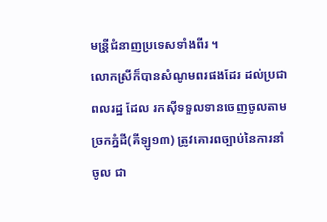មន្រី្តជំនាញប្រទេសទាំងពីរ ។
លោកស្រីក៏បានសំណូមពរផងដែរ ដល់ប្រជាពលរដ្ឋ ដែល រកស៊ីទទួលទានចេញចូលតាមច្រកភ្នំដី(គីឡូ១៣) ត្រូវគោរពច្បាប់នៃការនាំចូល ជា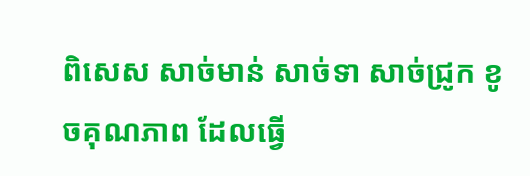ពិសេស សាច់មាន់ សាច់ទា សាច់ជ្រូក ខូចគុណភាព ដែលធ្វើ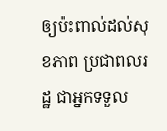ឲ្យប៉ះពាល់ដល់សុខភាព ប្រជាពលរដ្ឋ ជាអ្នកទទួល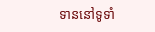ទាននៅទូទាំ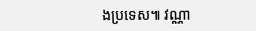ងប្រទេស៕ វណ្ណា